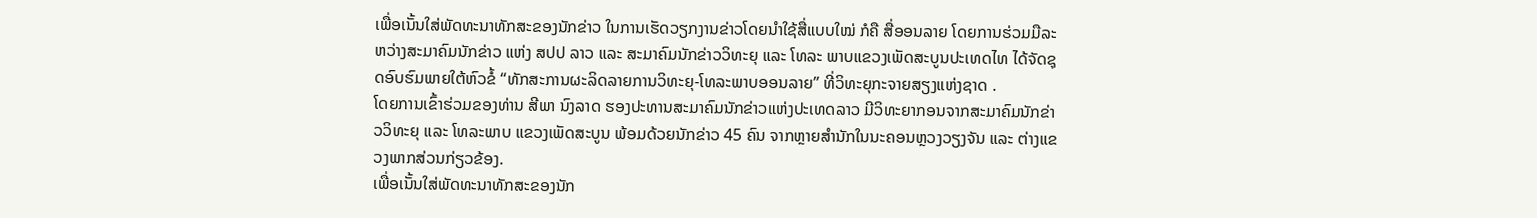ເພື່ອເນັ້ນໃສ່ພັດທະນາທັກສະຂອງນັກຂ່າວ ໃນການເຮັດວຽກງານຂ່າວໂດຍນຳໃຊ້ສື່ແບບໃໝ່ ກໍຄື ສື່ອອນລາຍ ໂດຍການຮ່ວມມືລະຫວ່າງສະມາຄົມນັກຂ່າວ ແຫ່ງ ສປປ ລາວ ແລະ ສະມາຄົມນັກຂ່າວວິທະຍຸ ແລະ ໂທລະ ພາບແຂວງເພັດສະບູນປະເທດໄທ ໄດ້ຈັດຊຸດອົບຮົມພາຍໃຕ້ຫົວຂໍ້ “ທັກສະການຜະລິດລາຍການວິທະຍຸ-ໂທລະພາບອອນລາຍ” ທີ່ວິທະຍຸກະຈາຍສຽງແຫ່ງຊາດ .
ໂດຍການເຂົ້າຮ່ວມຂອງທ່ານ ສີພາ ນົງລາດ ຮອງປະທານສະມາຄົມນັກຂ່າວແຫ່ງປະເທດລາວ ມີວິທະຍາກອນຈາກສະມາຄົມນັກຂ່າວວິທະຍຸ ແລະ ໂທລະພາບ ແຂວງເພັດສະບູນ ພ້ອມດ້ວຍນັກຂ່າວ 45 ຄົນ ຈາກຫຼາຍສຳນັກໃນນະຄອນຫຼວງວຽງຈັນ ແລະ ຕ່າງແຂວງພາກສ່ວນກ່ຽວຂ້ອງ.
ເພື່ອເນັ້ນໃສ່ພັດທະນາທັກສະຂອງນັກ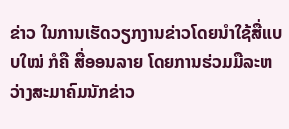ຂ່າວ ໃນການເຮັດວຽກງານຂ່າວໂດຍນຳໃຊ້ສື່ແບບໃໝ່ ກໍຄື ສື່ອອນລາຍ ໂດຍການຮ່ວມມືລະຫວ່າງສະມາຄົມນັກຂ່າວ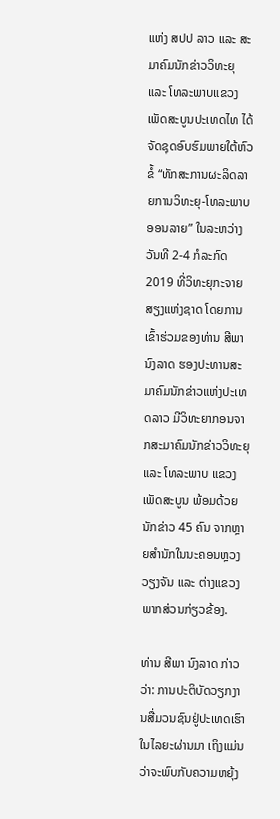ແຫ່ງ ສປປ ລາວ ແລະ ສະມາຄົມນັກຂ່າວວິທະຍຸ ແລະ ໂທລະພາບແຂວງເພັດສະບູນປະເທດໄທ ໄດ້ຈັດຊຸດອົບຮົມພາຍໃຕ້ຫົວຂໍ້ “ທັກສະການຜະລິດລາຍການວິທະຍຸ-ໂທລະພາບອອນລາຍ” ໃນລະຫວ່າງວັນທີ 2-4 ກໍລະກົດ 2019 ທີ່ວິທະຍຸກະຈາຍສຽງແຫ່ງຊາດ ໂດຍການເຂົ້າຮ່ວມຂອງທ່ານ ສີພາ ນົງລາດ ຮອງປະທານສະມາຄົມນັກຂ່າວແຫ່ງປະເທດລາວ ມີວິທະຍາກອນຈາກສະມາຄົມນັກຂ່າວວິທະຍຸ ແລະ ໂທລະພາບ ແຂວງເພັດສະບູນ ພ້ອມດ້ວຍນັກຂ່າວ 45 ຄົນ ຈາກຫຼາຍສຳນັກໃນນະຄອນຫຼວງວຽງຈັນ ແລະ ຕ່າງແຂວງພາກສ່ວນກ່ຽວຂ້ອງ.

ທ່ານ ສີພາ ນົງລາດ ກ່າວວ່າ: ການປະຕິບັດວຽກງານສື່ມວນຊົນຢູ່ປະເທດເຮົາໃນໄລຍະຜ່ານມາ ເຖິງແມ່ນວ່າຈະພົບກັບຄວາມຫຍຸ້ງ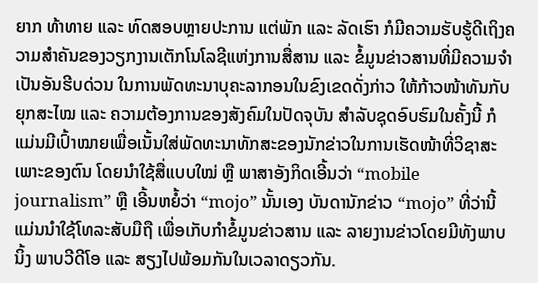ຍາກ ທ້າທາຍ ແລະ ທົດສອບຫຼາຍປະການ ແຕ່ພັກ ແລະ ລັດເຮົາ ກໍມີຄວາມຮັບຮູ້ດີເຖິງຄວາມສຳຄັນຂອງວຽກງານເຕັກໂນໂລຊີແຫ່ງການສື່ສານ ແລະ ຂໍ້ມູນຂ່າວສານທີ່ມີຄວາມຈຳເປັນອັນຮີບດ່ວນ ໃນການພັດທະນາບຸຄະລາກອນໃນຂົງເຂດດັ່ງກ່າວ ໃຫ້ກ້າວໜ້າທັນກັບຍຸກສະໄໝ ແລະ ຄວາມຕ້ອງການຂອງສັງຄົມໃນປັດຈຸບັນ ສຳລັບຊຸດອົບຮົມໃນຄັ້ງນີ້ ກໍແມ່ນມີເປົ້າໝາຍເພື່ອເນັ້ນໃສ່ພັດທະນາທັກສະຂອງນັກຂ່າວໃນການເຮັດໜ້າທີ່ວິຊາສະເພາະຂອງຕົນ ໂດຍນຳໃຊ້ສື່ແບບໃໝ່ ຫຼື ພາສາອັງກິດເອີ້ນວ່າ “mobile journalism” ຫຼື ເອີ້ນຫຍໍ້ວ່າ “mojo” ນັ້ນເອງ ບັນດານັກຂ່າວ “mojo” ທີ່ວ່ານີ້ ແມ່ນນຳໃຊ້ໂທລະສັບມືຖື ເພື່ອເກັບກຳຂໍ້ມູນຂ່າວສານ ແລະ ລາຍງານຂ່າວໂດຍມີທັງພາບນິ້ງ ພາບວີດີໂອ ແລະ ສຽງໄປພ້ອມກັນໃນເວລາດຽວກັນ.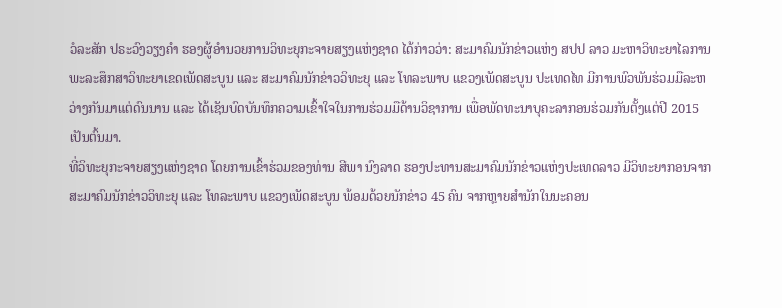ວໍລະສັກ ປຣະວົງວຽງຄຳ ຮອງຜູ້ອຳນວຍການວິທະຍຸກະຈາຍສຽງແຫ່ງຊາດ ໄດ້ກ່າວວ່າ: ສະມາຄົມນັກຂ່າວແຫ່ງ ສປປ ລາວ ມະຫາວິທະຍາໄລການພະລະສຶກສາວິທະຍາເຂດເພັດສະບູນ ແລະ ສະມາຄົມນັກຂ່າວວິທະຍຸ ແລະ ໂທລະພາບ ແຂວງເພັດສະບູນ ປະເທດໄທ ມີການພົວພັນຮ່ວມມືລະຫວ່າງກັນມາແຕ່ດົນນານ ແລະ ໄດ້ເຊັນບົດບັນທຶກຄວາມເຂົ້າໃຈໃນການຮ່ວມມືດ້ານວິຊາການ ເພື່ອພັດທະນາບຸຄະລາກອນຮ່ວມກັນຕັ້ງແຕ່ປີ 2015 ເປັນຕົ້ນມາ.
ທີ່ວິທະຍຸກະຈາຍສຽງແຫ່ງຊາດ ໂດຍການເຂົ້າຮ່ວມຂອງທ່ານ ສີພາ ນົງລາດ ຮອງປະທານສະມາຄົມນັກຂ່າວແຫ່ງປະເທດລາວ ມີວິທະຍາກອນຈາກສະມາຄົມນັກຂ່າວວິທະຍຸ ແລະ ໂທລະພາບ ແຂວງເພັດສະບູນ ພ້ອມດ້ວຍນັກຂ່າວ 45 ຄົນ ຈາກຫຼາຍສຳນັກໃນນະຄອນ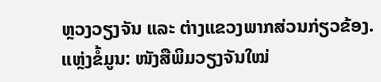ຫຼວງວຽງຈັນ ແລະ ຕ່າງແຂວງພາກສ່ວນກ່ຽວຂ້ອງ.
ແຫຼ່ງຂໍ້ມູນ: ໜັງສືພິມວຽງຈັນໃໝ່